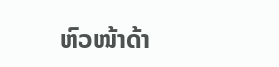ຫົວໜ້າດ້າ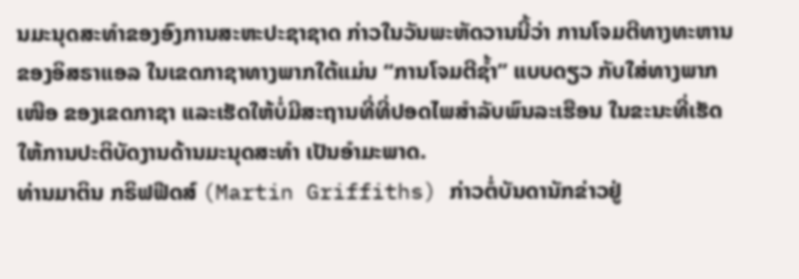ນມະນຸດສະທຳຂອງອົງການສະຫະປະຊາຊາດ ກ່າວໃນວັນພະຫັດວານນີ້ວ່າ ການໂຈມຕີທາງທະຫານຂອງອິສຣາແອລ ໃນເຂດກາຊາທາງພາກໃຕ້ແມ່ນ “ການໂຈມຕີຊໍ້າ” ແບບດຽວ ກັບໃສ່ທາງພາກເໜືອ ຂອງເຂດກາຊາ ແລະເຮັດໃຫ້ບໍ່ມີສະຖານທີ່ທີ່ປອດໄພສຳລັບພົນລະເຮືອນ ໃນຂະນະທີ່ເຮັດໃຫ້ການປະຕິບັດງານດ້ານມະນຸດສະທຳ ເປັນອຳມະພາດ.
ທ່ານມາຕິນ ກຣິຟຟີດສ໌ (Martin Griffiths) ກ່າວຕໍ່ບັນດານັກຂ່າວຢູ່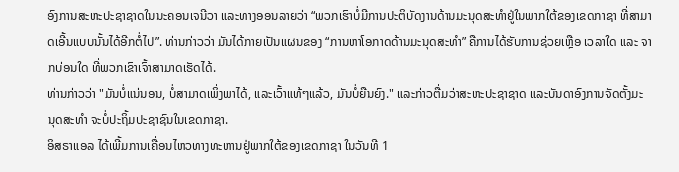ອົງການສະຫະປະຊາຊາດໃນນະຄອນເຈນີວາ ແລະທາງອອນລາຍວ່າ “ພວກເຮົາບໍ່ມີການປະຕິບັດງານດ້ານມະນຸດສະທຳຢູ່ໃນພາກໃຕ້ຂອງເຂດກາຊາ ທີ່ສາມາດເອີ້ນແບບນັ້ນໄດ້ອີກຕໍ່ໄປ”. ທ່ານກ່າວວ່າ ມັນໄດ້ກາຍເປັນແຜນຂອງ “ການຫາໂອກາດດ້ານມະນຸດສະທຳ” ຄືການໄດ້ຮັບການຊ່ວຍເຫຼືອ ເວລາໃດ ແລະ ຈາກບ່ອນໃດ ທີ່ພວກເຂົາເຈົ້າສາມາດເຮັດໄດ້.
ທ່ານກ່າວວ່າ "ມັນບໍ່ແນ່ນອນ, ບໍ່ສາມາດເພິ່ງພາໄດ້, ແລະເວົ້າແທ້ໆແລ້ວ, ມັນບໍ່ຍືນຍົງ." ແລະກ່າວຕື່ມວ່າສະຫະປະຊາຊາດ ແລະບັນດາອົງການຈັດຕັ້ງມະ ນຸດສະທໍາ ຈະບໍ່ປະຖິ້ມປະຊາຊົນໃນເຂດກາຊາ.
ອິສຣາແອລ ໄດ້ເພີ້ມການເຄື່ອນໄຫວທາງທະຫານຢູ່ພາກໃຕ້ຂອງເຂດກາຊາ ໃນວັນທີ 1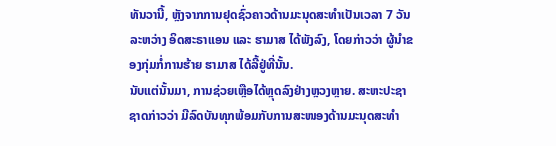ທັນວານີ້, ຫຼັງຈາກການຢຸດຊົ່ວຄາວດ້ານມະນຸດສະທຳເປັນເວລາ 7 ວັນລະຫວ່າງ ອິດສະຣາແອນ ແລະ ຮາມາສ ໄດ້ພັງລົງ, ໂດຍກ່າວວ່າ ຜູ້ນຳຂອງກຸ່ມກໍ່ການຮ້າຍ ຮາມາສ ໄດ້ລີ້ຢູ່ທີ່ນັ້ນ.
ນັບແຕ່ນັ້ນມາ, ການຊ່ວຍເຫຼືອໄດ້ຫຼຸດລົງຢ່າງຫຼວງຫຼາຍ. ສະຫະປະຊາຊາດກ່າວວ່າ ມີລົດບັນທຸກພ້ອມກັບການສະໜອງດ້ານມະນຸດສະທຳ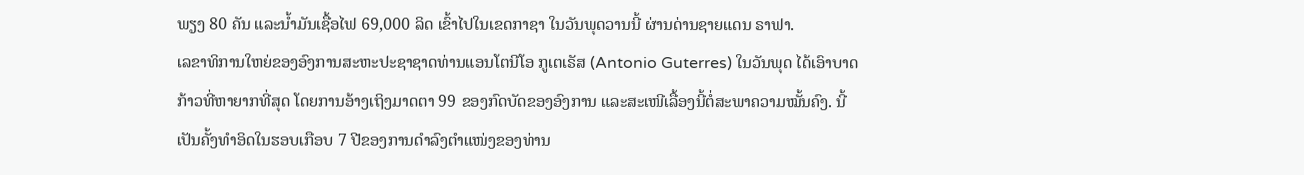ພຽງ 80 ຄັນ ແລະນ້ຳມັນເຊື້ອໄຟ 69,000 ລິດ ເຂົ້າໄປໃນເຂດກາຊາ ໃນວັນພຸດວານນີ້ ຜ່ານດ່ານຊາຍແດນ ຣາຟາ.
ເລຂາທິການໃຫຍ່ຂອງອົງການສະຫະປະຊາຊາດທ່ານແອນໂຕນີໂອ ກູເຕເຣັສ (Antonio Guterres) ໃນວັນພຸດ ໄດ້ເອົາບາດກ້າວທີ່ຫາຍາກທີ່ສຸດ ໂດຍການອ້າງເຖິງມາດຕາ 99 ຂອງກົດບັດຂອງອົງການ ແລະສະເໜີເລື້ອງນີ້ຕໍ່ສະພາຄວາມໝັ້ນຄົງ. ນີ້ເປັນຄັ້ງທຳອິດໃນຮອບເກືອບ 7 ປີຂອງການດຳລົງຕໍາແໜ່ງຂອງທ່ານ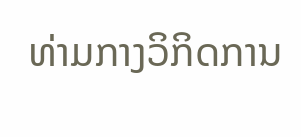ທ່າມກາງວິກິດການ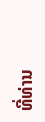ທີ່ທ່ານ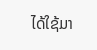ໄດ້ໃຊ້ມາ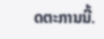ດຕະການນີ້.